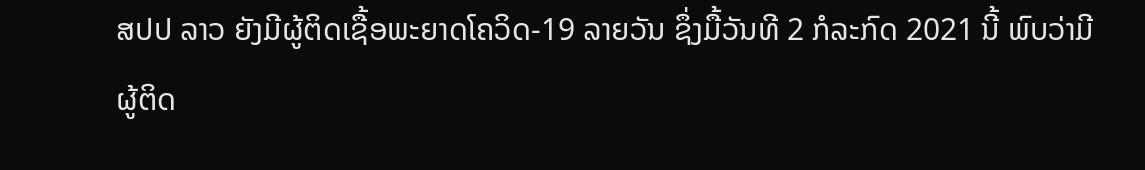ສປປ ລາວ ຍັງມີຜູ້ຕິດເຊື້ອພະຍາດໂຄວິດ-19 ລາຍວັນ ຊຶ່ງມື້ວັນທີ 2 ກໍລະກົດ 2021 ນີ້ ພົບວ່າມີຜູ້ຕິດ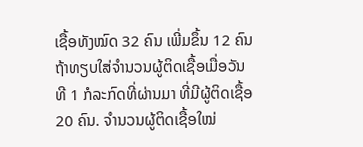ເຊື້ອທັງໝົດ 32 ຄົນ ເພີ່ມຂຶ້ນ 12 ຄົນຖ້າທຽບໃສ່ຈຳນວນຜູ້ຕິດເຊື້ອເມື່ອວັນທີ 1 ກໍລະກົດທີ່ຜ່ານມາ ທີ່ມີຜູ້ຕິດເຊື້ອ 20 ຄົນ. ຈຳນວນຜູ້ຕິດເຊື້ອໃໝ່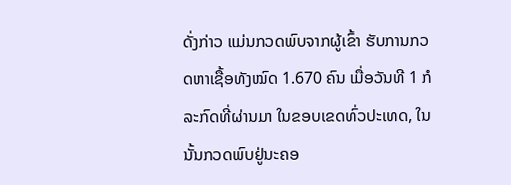ດັ່ງກ່າວ ແມ່ນກວດພົບຈາກຜູ້ເຂົ້າ ຮັບການກວດຫາເຊື້ອທັງໝົດ 1.670 ຄົນ ເມື່ອວັນທີ 1 ກໍລະກົດທີ່ຜ່ານມາ ໃນຂອບເຂດທົ່ວປະເທດ, ໃນນັ້ນກວດພົບຢູ່ນະຄອ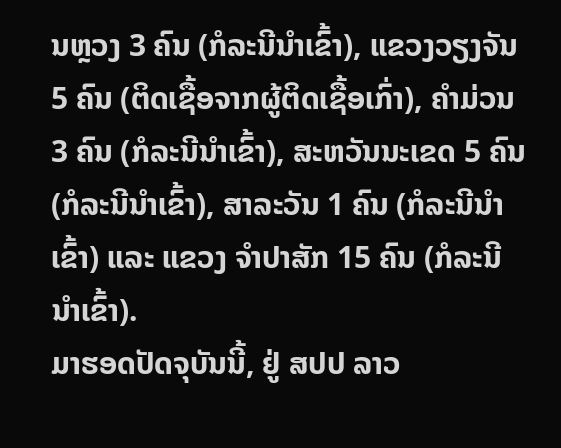ນຫຼວງ 3 ຄົນ (ກໍລະນີນໍາເຂົ້າ), ແຂວງວຽງຈັນ 5 ຄົນ (ຕິດເຊື້ອຈາກຜູ້ຕິດເຊື້ອເກົ່າ), ຄໍາມ່ວນ 3 ຄົນ (ກໍລະນີນໍາເຂົ້າ), ສະຫວັນນະເຂດ 5 ຄົນ (ກໍລະນີນໍາເຂົ້າ), ສາລະວັນ 1 ຄົນ (ກໍລະນີນໍາເຂົ້າ) ແລະ ແຂວງ ຈໍາປາສັກ 15 ຄົນ (ກໍລະນີນໍາເຂົ້າ).
ມາຮອດປັດຈຸບັນນີ້, ຢູ່ ສປປ ລາວ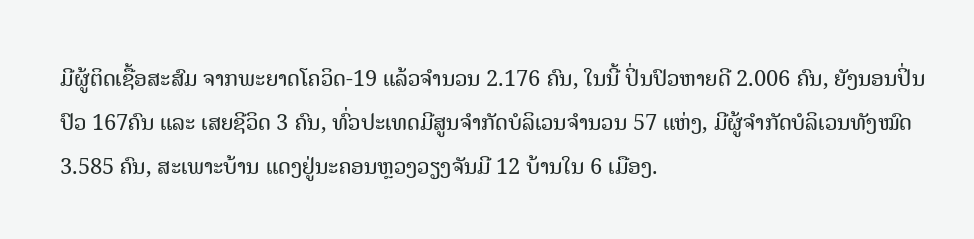ມີຜູ້ຕິດເຊື້ອສະສົມ ຈາກພະຍາດໂຄວິດ-19 ແລ້ວຈຳນວນ 2.176 ຄົນ, ໃນນີ້ ປິ່ນປົວຫາຍດີ 2.006 ຄົນ, ຍັງນອນປິ່ນປົວ 167ຄົນ ແລະ ເສຍຊີວິດ 3 ຄົນ, ທົ່ວປະເທດມີສູນຈໍາກັດບໍລິເວນຈຳນວນ 57 ແຫ່ງ, ມີຜູ້ຈໍາກັດບໍລິເວນທັງໝົດ 3.585 ຄົນ, ສະເພາະບ້ານ ແດງຢູ່ນະຄອນຫຼວງວຽງຈັນມີ 12 ບ້ານໃນ 6 ເມືອງ.